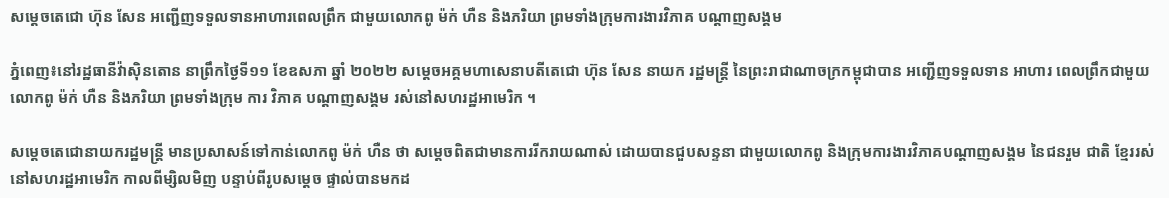សម្តេចតេជោ ហ៊ុន សែន អញ្ជើញទទួលទានអាហារពេលព្រឹក ជាមួយលោកពូ ម៉ក់ ហឺន និងភរិយា ព្រមទាំងក្រុមការងារវិភាគ បណ្តាញសង្គម

ភ្នំពេញ៖នៅរដ្ឋធានីវ៉ាស៊ិនតោន នាព្រឹកថ្ងៃទី១១ ខែឧសភា ឆ្នាំ ២០២២ សម្តេចអគ្គមហាសេនាបតីតេជោ ហ៊ុន សែន នាយក រដ្ឋមន្រ្តី នៃព្រះរាជាណាចក្រកម្ពុជាបាន អញ្ជើញទទួលទាន អាហារ ពេលព្រឹកជាមួយ លោកពូ ម៉ក់ ហឺន និងភរិយា ព្រមទាំងក្រុម ការ វិភាគ បណ្តាញសង្គម រស់នៅសហរដ្ឋអាមេរិក ។

សម្តេចតេជោនាយករដ្ឋមន្រ្តី មានប្រសាសន៍ទៅកាន់លោកពូ ម៉ក់ ហឺន ថា សម្តេចពិតជាមានការរីករាយណាស់ ដោយបានជួបសន្ទនា ជាមួយលោកពូ និងក្រុមការងារវិភាគបណ្តាញសង្គម នៃជនរួម ជាតិ ខ្មែររស់នៅសហរដ្ឋអាមេរិក កាលពីម្សិលមិញ បន្ទាប់ពីរូបសម្តេច ផ្ទាល់បានមកដ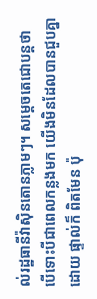ល់រដ្ឋធានីវ៉ាស៊ិនតោនភ្លាមៗ។ សម្តេចតេជោបន្តថា បើទោះបីជាពេលកន្លងមក យើងមិនដែលបានជួបគ្នាដោយ ផ្ទាល់ក៏ ពិតមែន ប៉ុ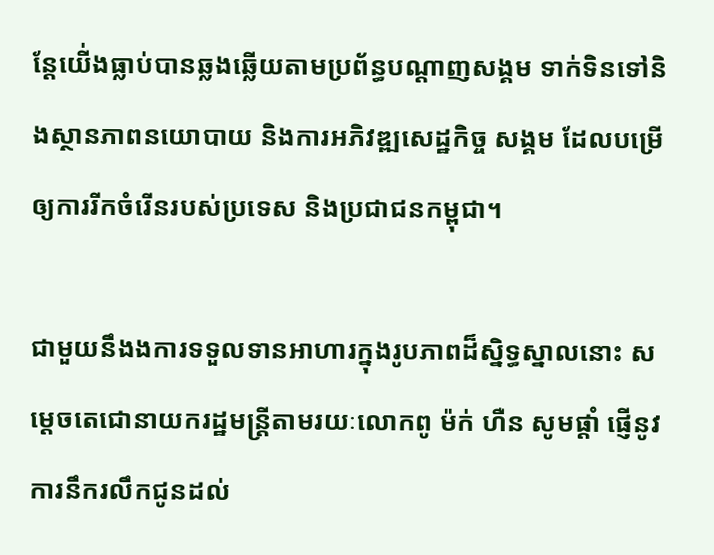ន្តែយើ់ងធ្លាប់បានឆ្លងឆ្លើយតាមប្រព័ន្ធបណ្តាញសង្គម ទាក់ទិនទៅនិងស្ថានភាពនយោបាយ និងការអភិវឌ្ឍសេដ្ឋកិច្ច សង្គម ដែលបម្រើឲ្យការរីកចំរើនរបស់ប្រទេស និងប្រជាជនកម្ពុជា។

ជាមួយនឹងងការទទួលទានអាហារក្នុងរូបភាពដ៏ស្និទ្ធស្នាលនោះ សម្តេចតេជោនាយករដ្ឋមន្រ្តីតាមរយៈលោកពូ ម៉ក់ ហឺន សូមផ្តាំ ផ្ញើនូវការនឹករលឹកជូនដល់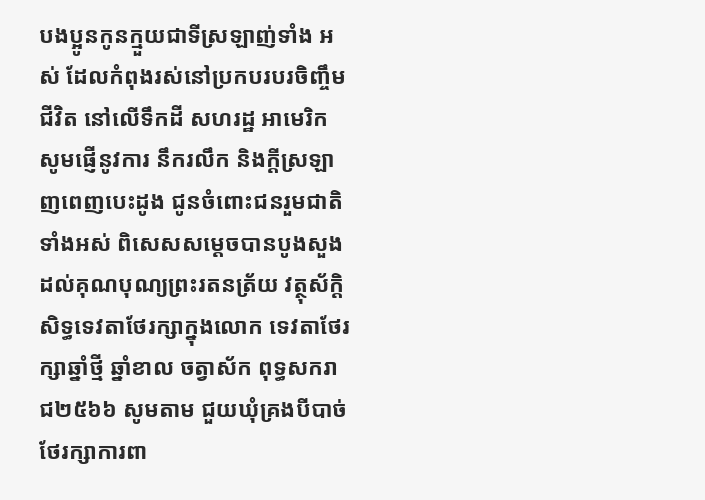បងប្អូនកូនក្មួយជាទីស្រឡាញ់ទាំង អស់ ដែលកំពុងរស់នៅប្រកបរបរចិញ្ចឹមជីវិត នៅលើទឹកដី សហរដ្ឋ អាមេរិក សូមផ្ញើនូវការ នឹករលឹក និងក្តីស្រឡាញពេញបេះដូង ជូនចំពោះជនរួមជាតិទាំងអស់ ពិសេសសម្តេចបានបូងសួង ដល់គុណបុណ្យព្រះរតនត្រ័យ វត្ថុស័ក្តិសិទ្ធទេវតាថែរក្សាក្នុងលោក ទេវតាថែរក្សាឆ្នាំថ្មី ឆ្នាំខាល ចត្វាស័ក ពុទ្ធសករាជ២៥៦៦ សូមតាម ជួយឃុំគ្រងបីបាច់ថែរក្សាការពា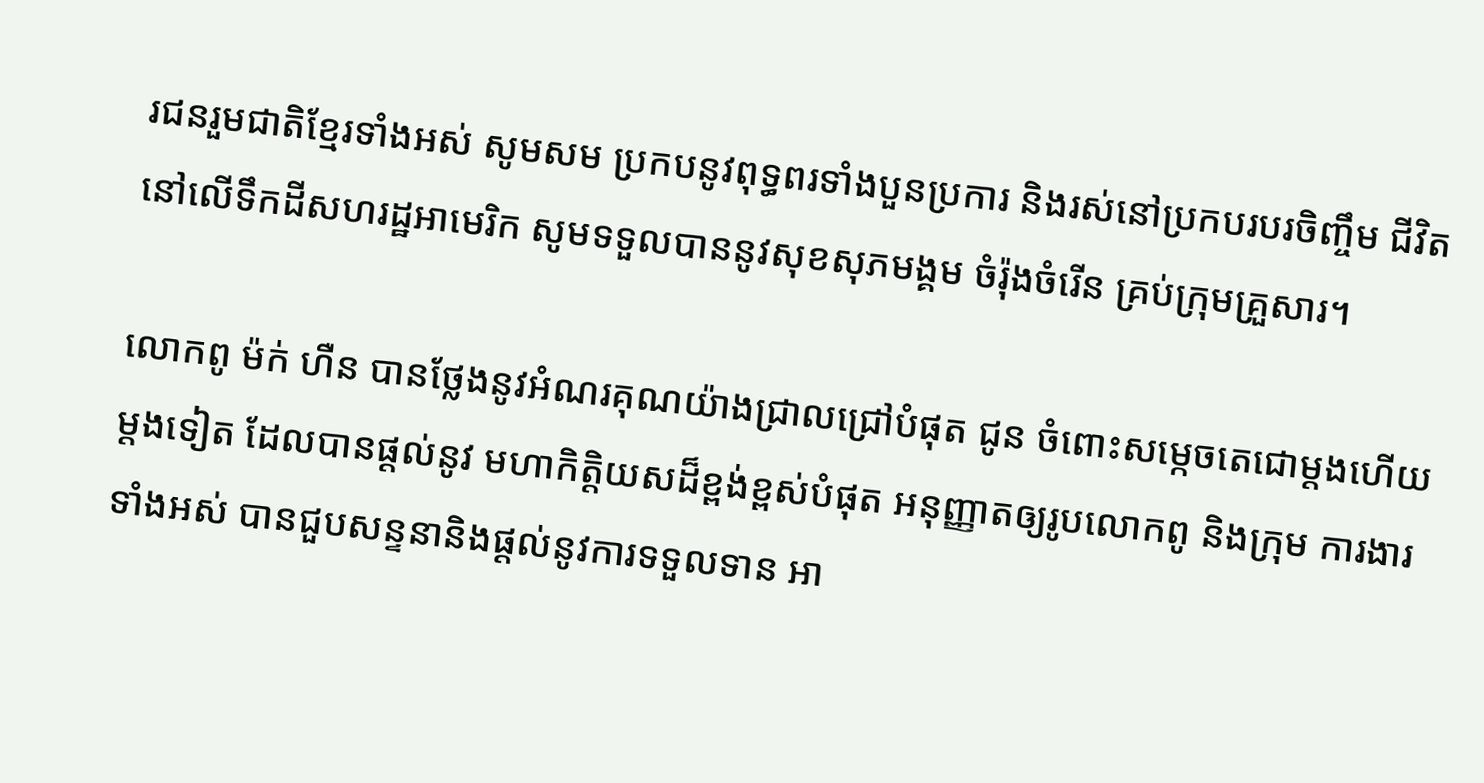រជនរួមជាតិខ្មែរទាំងអស់ សូមសម ប្រកបនូវពុទ្ធពរទាំងបួនប្រការ និងរស់នៅប្រកបរបរចិញ្ចឹម ជីវិត នៅលើទឹកដីសហរដ្ឋអាមេរិក សូមទទួលបាននូវសុខសុភមង្គម ចំរ៉ុងចំរើន គ្រប់ក្រុមគ្រួសារ។

លោកពូ ម៉ក់ ហឺន បានថ្លែងនូវអំណរគុណយ៉ាងជ្រាលជ្រៅបំផុត ជូន ចំពោះសម្កេចតេជោម្តងហើយម្តងទៀត ដែលបានផ្តល់នូវ មហាកិត្តិយសដ៏ខ្ពង់ខ្ពស់បំផុត អនុញ្ញាតឲ្យរូបលោកពូ និងក្រុម ការងារទាំងអស់ បានជួបសន្ទនានិងផ្តល់នូវការទទួលទាន អា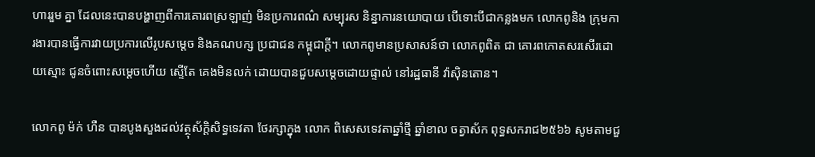ហាររួម គ្នា ដែលនេះបានបង្ហាញពីការគោរពស្រឡាញ់ មិនប្រការពណ៌ សម្បុរស និន្នាការនយោបាយ បើទោះបីជាកន្លងមក លោកពូនិង ក្រុមការងារបានធ្វើការវាយប្រការលើរូបសម្តេច និងគណបក្ស ប្រជាជន កម្ពុជាក្តី។ លោកពូមានប្រសាសន៍ថា លោកពូពិត ជា គោរពកោតសរសើរដោយស្មោះ ជូនចំពោះសម្តេចហើយ ស្ទើតែ គេងមិនលក់ ដោយបានជួបសម្តេចដោយផ្ទាល់ នៅរដ្ឋធានី វ៉ាស៊ិនតោន។

លោកពូ ម៉ក់ ហឺន បានបូងសួងដល់វត្ថុស័ក្តិសិទ្ធទេវតា ថែរក្សាក្នុង លោក ពិសេសទេវតាឆ្នាំថ្មី ឆ្នាំខាល ចត្វាស័ក ពុទ្ធសករាជ២៥៦៦ សូមតាមជួ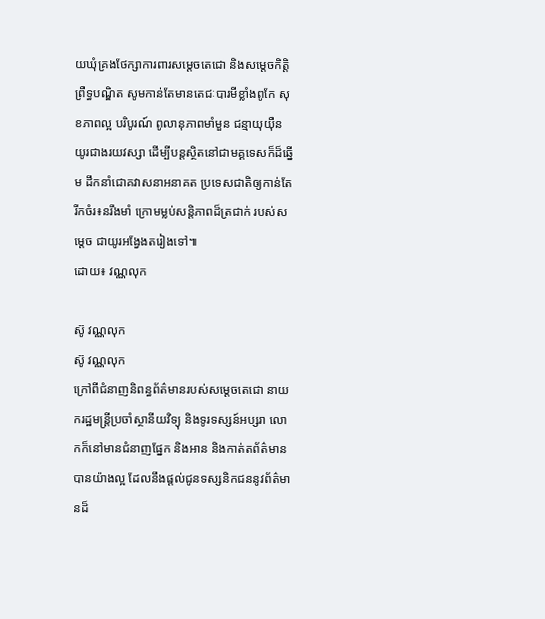យឃុំគ្រងថែក្សាការពារសម្តេចតេជោ និងសម្តេចកិត្តិ ព្រឺទ្ធបណ្ឌិត សូមកាន់តែមានតេជៈបារមីខ្លាំងពូកែ សុខភាពល្អ បរិបូរណ៍ ពូលានុភាពមាំមួន ជន្មាយុយ៉ឺនយូរជាងរយវស្សា ដើម្បីបន្តស្ថិតនៅជាមគ្គទេសក៏ដ៏ឆ្នើម ដឹកនាំជោគវាសនាអនាគត ប្រទេសជាតិឲ្យកាន់តែរីកចំរ៖នរឹងមាំ ក្រោមម្លប់សន្តិភាពដ៏ត្រជាក់ របស់សម្តេច ជាយូរអង្វែងតរៀងទៅ៕
ដោយ៖ វណ្ណលុក

ស៊ូ វណ្ណលុក
ស៊ូ វណ្ណលុក
ក្រៅពីជំនាញនិពន្ធព័ត៌មានរបស់សម្ដេចតេជោ នាយករដ្ឋមន្ត្រីប្រចាំស្ថានីយវិទ្យុ និងទូរទស្សន៍អប្សរា លោកក៏នៅមានជំនាញផ្នែក និងអាន និងកាត់តព័ត៌មានបានយ៉ាងល្អ ដែលនឹងផ្ដល់ជូនទស្សនិកជននូវព័ត៌មានដ៏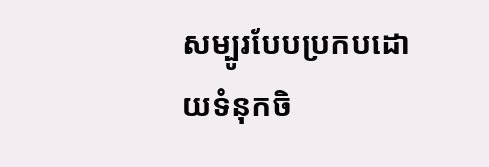សម្បូរបែបប្រកបដោយទំនុកចិ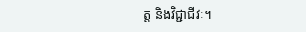ត្ត និងវិជ្ជាជីវៈ។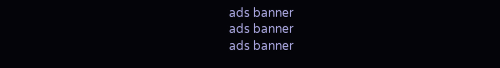ads banner
ads banner
ads banner